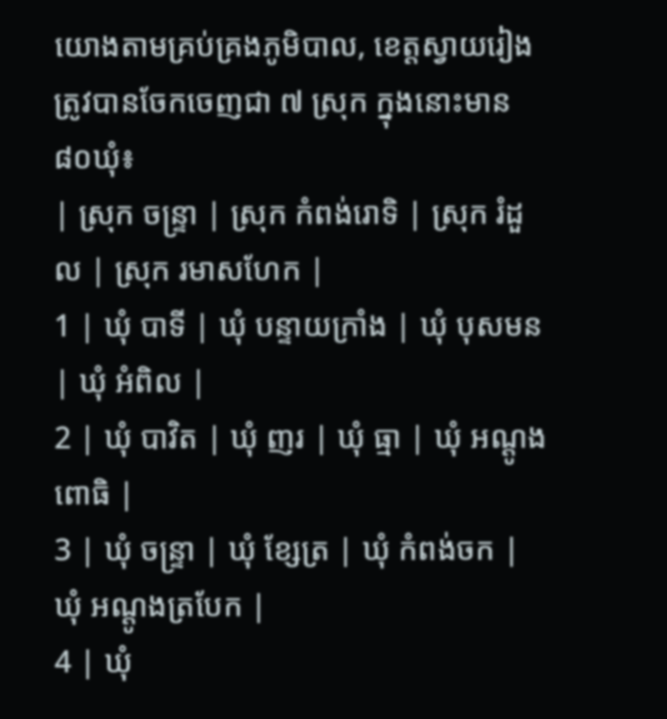យោងតាមគ្រប់គ្រងភូមិបាល, ខេត្តស្វាយរៀងត្រូវបានចែកចេញជា ៧ ស្រុក ក្នុងនោះមាន ៨០ឃុំ៖
| ស្រុក ចន្ទ្រា | ស្រុក កំពង់រោទិ | ស្រុក រំដួល | ស្រុក រមាសហែក |
1 | ឃុំ បាទី | ឃុំ បន្ទាយក្រាំង | ឃុំ បុសមន | ឃុំ អំពិល |
2 | ឃុំ បាវិត | ឃុំ ញរ | ឃុំ ធ្មា | ឃុំ អណ្តូងពោធិ |
3 | ឃុំ ចន្ទ្រា | ឃុំ ខ្សែត្រ | ឃុំ កំពង់ចក | ឃុំ អណ្តូងត្របែក |
4 | ឃុំ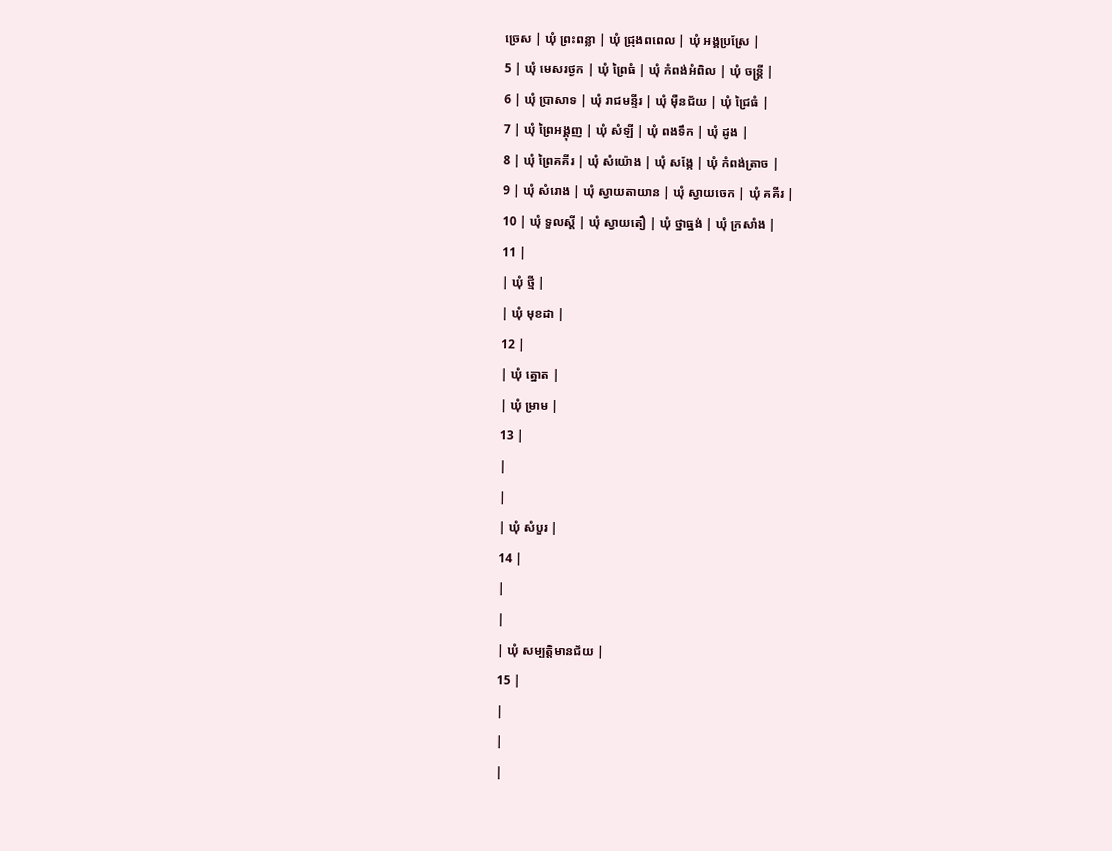ច្រេស | ឃុំ ព្រះពន្លា | ឃុំ ជ្រុងពពេល | ឃុំ អង្គប្រស្រែ |
5 | ឃុំ មេសរថ្ងក | ឃុំ ព្រៃធំ | ឃុំ កំពង់អំពិល | ឃុំ ចន្ត្រី |
6 | ឃុំ ប្រាសាទ | ឃុំ រាជមន្ទីរ | ឃុំ ម៉ឺនជ័យ | ឃុំ ជ្រៃធំ |
7 | ឃុំ ព្រៃអង្គុញ | ឃុំ សំឡី | ឃុំ ពងទឹក | ឃុំ ដូង |
8 | ឃុំ ព្រៃគគីរ | ឃុំ សំយ៉ោង | ឃុំ សង្កែ | ឃុំ កំពង់ត្រាច |
9 | ឃុំ សំរោង | ឃុំ ស្វាយតាយាន | ឃុំ ស្វាយចេក | ឃុំ គគីរ |
10 | ឃុំ ទួលស្តី | ឃុំ ស្វាយតឿ | ឃុំ ថ្នាធ្នង់ | ឃុំ ក្រសាំង |
11 |
| ឃុំ ថ្មី |
| ឃុំ មុខដា |
12 |
| ឃុំ ត្នោត |
| ឃុំ ម្រាម |
13 |
|
|
| ឃុំ សំបួរ |
14 |
|
|
| ឃុំ សម្បត្តិមានជ័យ |
15 |
|
|
|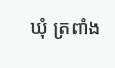ឃុំ ត្រពាំង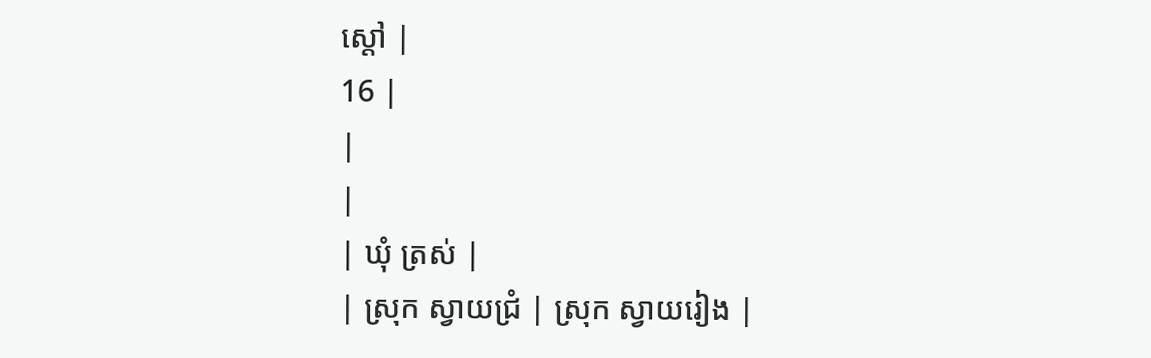ស្តៅ |
16 |
|
|
| ឃុំ ត្រស់ |
| ស្រុក ស្វាយជ្រំ | ស្រុក ស្វាយរៀង |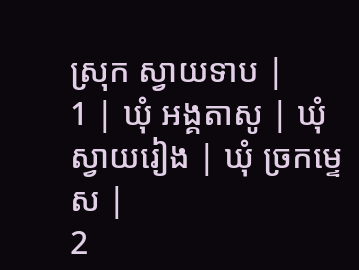ស្រុក ស្វាយទាប |
1 | ឃុំ អង្គតាសូ | ឃុំ ស្វាយរៀង | ឃុំ ច្រកម្ទេស |
2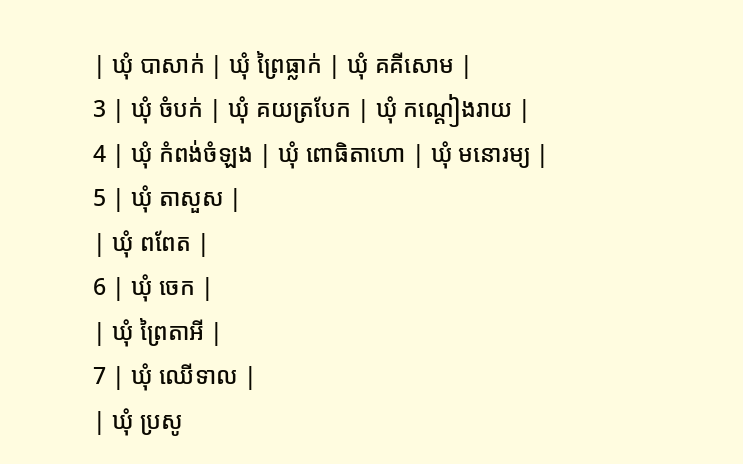| ឃុំ បាសាក់ | ឃុំ ព្រៃធ្លាក់ | ឃុំ គគីសោម |
3 | ឃុំ ចំបក់ | ឃុំ គយត្របែក | ឃុំ កណ្តៀងរាយ |
4 | ឃុំ កំពង់ចំឡង | ឃុំ ពោធិតាហោ | ឃុំ មនោរម្យ |
5 | ឃុំ តាសួស |
| ឃុំ ពពែត |
6 | ឃុំ ចេក |
| ឃុំ ព្រៃតាអី |
7 | ឃុំ ឈើទាល |
| ឃុំ ប្រសូ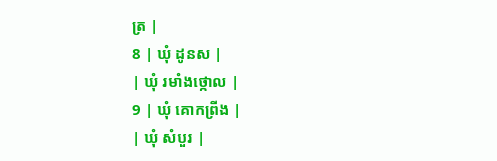ត្រ |
8 | ឃុំ ដូនស |
| ឃុំ រមាំងថ្កោល |
9 | ឃុំ គោកព្រីង |
| ឃុំ សំបួរ |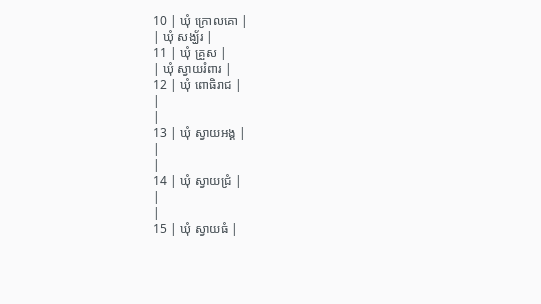10 | ឃុំ ក្រោលគោ |
| ឃុំ សង្ឃ័រ |
11 | ឃុំ គ្រួស |
| ឃុំ ស្វាយរំពារ |
12 | ឃុំ ពោធិរាជ |
|
|
13 | ឃុំ ស្វាយអង្គ |
|
|
14 | ឃុំ ស្វាយជ្រំ |
|
|
15 | ឃុំ ស្វាយធំ |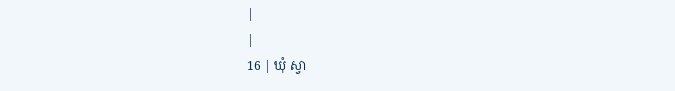|
|
16 | ឃុំ ស្វា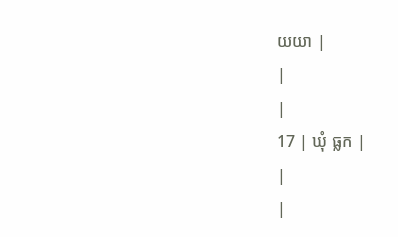យយា |
|
|
17 | ឃុំ ធ្លក |
|
|